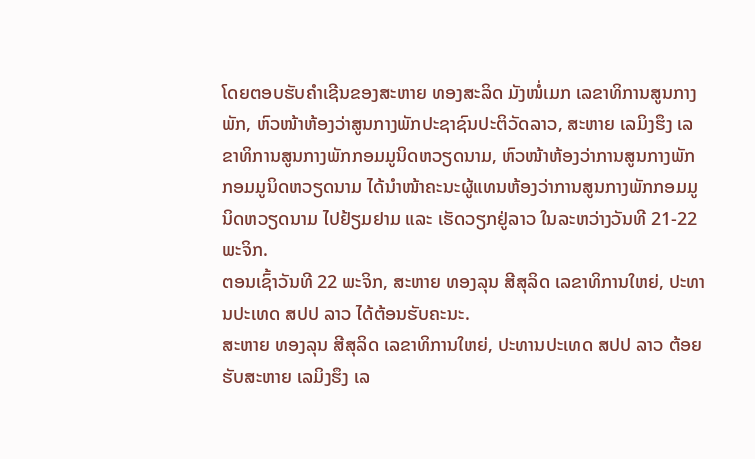ໂດຍຕອບຮັບຄໍາເຊີນຂອງສະຫາຍ ທອງສະລິດ ມັງໜໍ່ເມກ ເລຂາທິການສູນກາງພັກ, ຫົວໜ້າຫ້ອງວ່າສູນກາງພັກປະຊາຊົນປະຕິວັດລາວ, ສະຫາຍ ເລມິງຮຶງ ເລຂາທິການສູນກາງພັກກອມມູນິດຫວຽດນາມ, ຫົວໜ້າຫ້ອງວ່າການສູນກາງພັກກອມມູນິດຫວຽດນາມ ໄດ້ນໍາໜ້າຄະນະຜູ້ແທນຫ້ອງວ່າການສູນກາງພັກກອມມູນິດຫວຽດນາມ ໄປຢ້ຽມຢາມ ແລະ ເຮັດວຽກຢູ່ລາວ ໃນລະຫວ່າງວັນທີ 21-22 ພະຈິກ.
ຕອນເຊົ້າວັນທີ 22 ພະຈິກ, ສະຫາຍ ທອງລຸນ ສີສຸລິດ ເລຂາທິການໃຫຍ່, ປະທານປະເທດ ສປປ ລາວ ໄດ້ຕ້ອນຮັບຄະນະ.
ສະຫາຍ ທອງລຸນ ສີສຸລິດ ເລຂາທິການໃຫຍ່, ປະທານປະເທດ ສປປ ລາວ ຕ້ອຍຮັບສະຫາຍ ເລມິງຮຶງ ເລ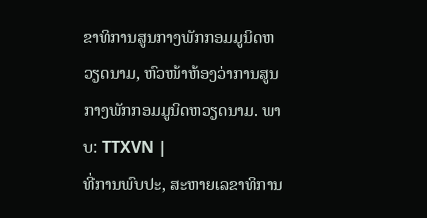ຂາທິການສູນກາງພັກກອມມູນິດຫວຽດນາມ, ຫົວໜ້າຫ້ອງວ່າການສູນກາງພັກກອມມູນິດຫວຽດນາມ. ພາບ: TTXVN |
ທີ່ການພົບປະ, ສະຫາຍເລຂາທິການ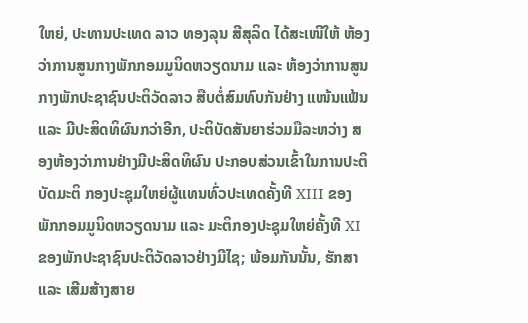ໃຫຍ່, ປະທານປະເທດ ລາວ ທອງລຸນ ສີສຸລິດ ໄດ້ສະເໜີໃຫ້ ຫ້ອງວ່າການສູນກາງພັກກອມມູນິດຫວຽດນາມ ແລະ ຫ້ອງວ່າການສູນກາງພັກປະຊາຊົນປະຕິວັດລາວ ສືບຕໍ່ສົມທົບກັນຢ່າງ ແໜ້ນແຟ້ນ ແລະ ມີປະສິດທິຜົນກວ່າອີກ, ປະຕິບັດສັນຍາຮ່ວມມືລະຫວ່າງ ສອງຫ້ອງວ່າການຢ່າງມີປະສິດທິຜົນ ປະກອບສ່ວນເຂົ້າໃນການປະຕິບັດມະຕິ ກອງປະຊຸມໃຫຍ່ຜູ້ແທນທົ່ວປະເທດຄັ້ງທີ XIII ຂອງພັກກອມມູນິດຫວຽດນາມ ແລະ ມະຕິກອງປະຊຸມໃຫຍ່ຄັ້ງທີ XI ຂອງພັກປະຊາຊົນປະຕິວັດລາວຢ່າງມີໄຊ; ພ້ອມກັນນັ້ນ, ຮັກສາ ແລະ ເສີມສ້າງສາຍ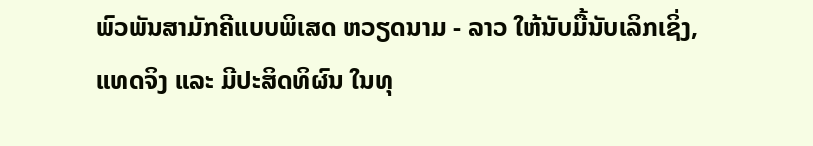ພົວພັນສາມັກຄີແບບພິເສດ ຫວຽດນາມ - ລາວ ໃຫ້ນັບມື້ນັບເລິກເຊິ່ງ, ແທດຈິງ ແລະ ມີປະສິດທິຜົນ ໃນທຸ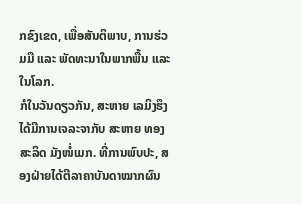ກຂົງເຂດ, ເພື່ອສັນຕິພາບ, ການຮ່ວມມື ແລະ ພັດທະນາໃນພາກພື້ນ ແລະ ໃນໂລກ.
ກໍໃນວັນດຽວກັນ, ສະຫາຍ ເລມິງຮຶງ ໄດ້ມີການເຈລະຈາກັບ ສະຫາຍ ທອງສະລິດ ມັງໜໍ່ເມກ. ທີ່ການພົບປະ, ສອງຝ່າຍໄດ້ຕີລາຄາບັນດາໝາກຜົນ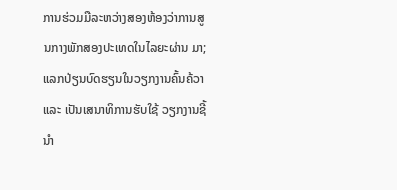ການຮ່ວມມືລະຫວ່າງສອງຫ້ອງວ່າການສູນກາງພັກສອງປະເທດໃນໄລຍະຜ່ານ ມາ; ແລກປ່ຽນບົດຮຽນໃນວຽກງານຄົ້ນຄ້ວາ ແລະ ເປັນເສນາທິການຮັບໃຊ້ ວຽກງານຊີ້ນຳ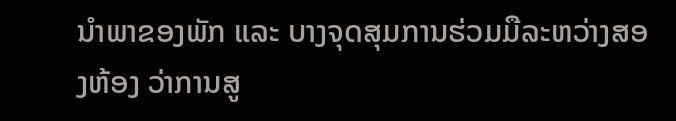ນຳພາຂອງພັກ ແລະ ບາງຈຸດສຸມການຮ່ວມມືລະຫວ່າງສອງຫ້ອງ ວ່າການສູ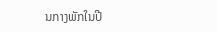ນກາງພັກໃນປີ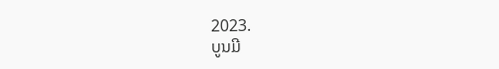2023.
ບູນມີ